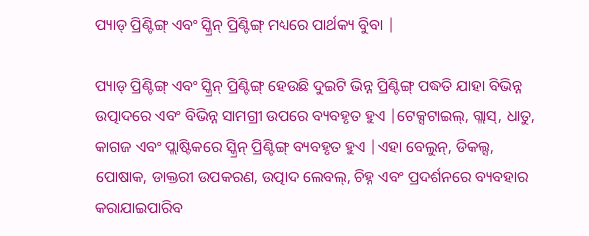ପ୍ୟାଡ୍ ପ୍ରିଣ୍ଟିଙ୍ଗ୍ ଏବଂ ସ୍କ୍ରିନ୍ ପ୍ରିଣ୍ଟିଙ୍ଗ୍ ମଧ୍ୟରେ ପାର୍ଥକ୍ୟ ବୁିବା |

ପ୍ୟାଡ୍ ପ୍ରିଣ୍ଟିଙ୍ଗ୍ ଏବଂ ସ୍କ୍ରିନ୍ ପ୍ରିଣ୍ଟିଙ୍ଗ୍ ହେଉଛି ଦୁଇଟି ଭିନ୍ନ ପ୍ରିଣ୍ଟିଙ୍ଗ୍ ପଦ୍ଧତି ଯାହା ବିଭିନ୍ନ ଉତ୍ପାଦରେ ଏବଂ ବିଭିନ୍ନ ସାମଗ୍ରୀ ଉପରେ ବ୍ୟବହୃତ ହୁଏ |ଟେକ୍ସଟାଇଲ୍, ଗ୍ଲାସ୍, ଧାତୁ, କାଗଜ ଏବଂ ପ୍ଲାଷ୍ଟିକରେ ସ୍କ୍ରିନ୍ ପ୍ରିଣ୍ଟିଙ୍ଗ୍ ବ୍ୟବହୃତ ହୁଏ |ଏହା ବେଲୁନ୍, ଡିକଲ୍ସ, ପୋଷାକ, ଡାକ୍ତରୀ ଉପକରଣ, ଉତ୍ପାଦ ଲେବଲ୍, ଚିହ୍ନ ଏବଂ ପ୍ରଦର୍ଶନରେ ବ୍ୟବହାର କରାଯାଇପାରିବ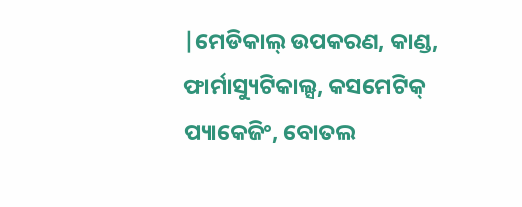|ମେଡିକାଲ୍ ଉପକରଣ, କାଣ୍ଡ, ଫାର୍ମାସ୍ୟୁଟିକାଲ୍ସ, କସମେଟିକ୍ ପ୍ୟାକେଜିଂ, ବୋତଲ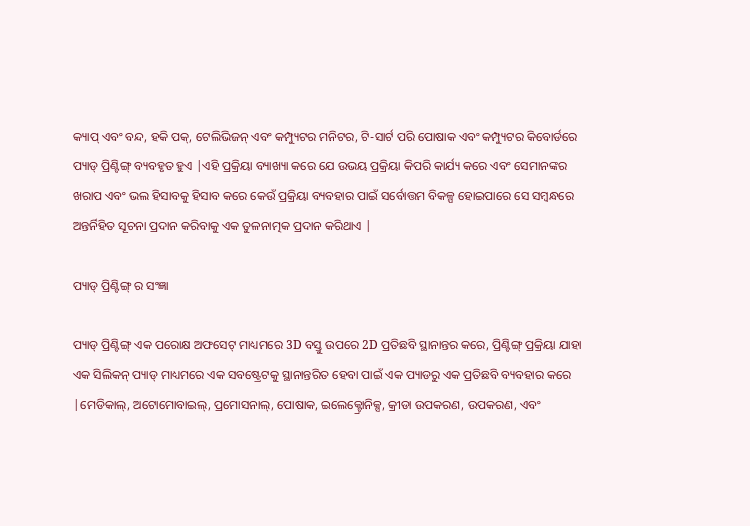କ୍ୟାପ୍ ଏବଂ ବନ୍ଦ, ହକି ପକ୍, ଟେଲିଭିଜନ୍ ଏବଂ କମ୍ପ୍ୟୁଟର ମନିଟର, ଟି-ସାର୍ଟ ପରି ପୋଷାକ ଏବଂ କମ୍ପ୍ୟୁଟର କିବୋର୍ଡରେ ପ୍ୟାଡ୍ ପ୍ରିଣ୍ଟିଙ୍ଗ୍ ବ୍ୟବହୃତ ହୁଏ |ଏହି ପ୍ରକ୍ରିୟା ବ୍ୟାଖ୍ୟା କରେ ଯେ ଉଭୟ ପ୍ରକ୍ରିୟା କିପରି କାର୍ଯ୍ୟ କରେ ଏବଂ ସେମାନଙ୍କର ଖରାପ ଏବଂ ଭଲ ହିସାବକୁ ହିସାବ କରେ କେଉଁ ପ୍ରକ୍ରିୟା ବ୍ୟବହାର ପାଇଁ ସର୍ବୋତ୍ତମ ବିକଳ୍ପ ହୋଇପାରେ ସେ ସମ୍ବନ୍ଧରେ ଅନ୍ତର୍ନିହିତ ସୂଚନା ପ୍ରଦାନ କରିବାକୁ ଏକ ତୁଳନାତ୍ମକ ପ୍ରଦାନ କରିଥାଏ |

ପ୍ୟାଡ୍ ପ୍ରିଣ୍ଟିଙ୍ଗ୍ ର ସଂଜ୍ଞା

ପ୍ୟାଡ୍ ପ୍ରିଣ୍ଟିଙ୍ଗ୍ ଏକ ପରୋକ୍ଷ ଅଫସେଟ୍ ମାଧ୍ୟମରେ 3D ବସ୍ତୁ ଉପରେ 2D ପ୍ରତିଛବି ସ୍ଥାନାନ୍ତର କରେ, ପ୍ରିଣ୍ଟିଙ୍ଗ୍ ପ୍ରକ୍ରିୟା ଯାହା ଏକ ସିଲିକନ୍ ପ୍ୟାଡ୍ ମାଧ୍ୟମରେ ଏକ ସବଷ୍ଟ୍ରେଟକୁ ସ୍ଥାନାନ୍ତରିତ ହେବା ପାଇଁ ଏକ ପ୍ୟାଡରୁ ଏକ ପ୍ରତିଛବି ବ୍ୟବହାର କରେ |ମେଡିକାଲ୍, ଅଟୋମୋବାଇଲ୍, ପ୍ରମୋସନାଲ୍, ପୋଷାକ, ଇଲେକ୍ଟ୍ରୋନିକ୍ସ, କ୍ରୀଡା ଉପକରଣ, ଉପକରଣ, ଏବଂ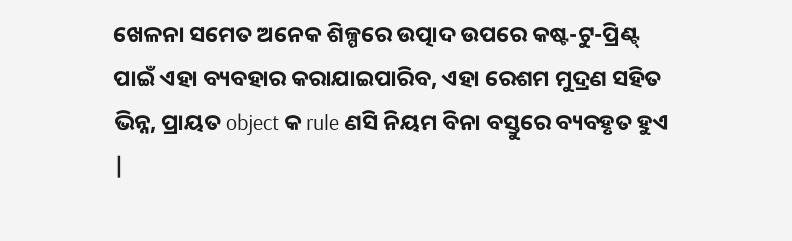ଖେଳନା ସମେତ ଅନେକ ଶିଳ୍ପରେ ଉତ୍ପାଦ ଉପରେ କଷ୍ଟ-ଟୁ-ପ୍ରିଣ୍ଟ୍ ପାଇଁ ଏହା ବ୍ୟବହାର କରାଯାଇପାରିବ, ଏହା ରେଶମ ମୁଦ୍ରଣ ସହିତ ଭିନ୍ନ, ପ୍ରାୟତ object କ rule ଣସି ନିୟମ ବିନା ବସ୍ତୁରେ ବ୍ୟବହୃତ ହୁଏ |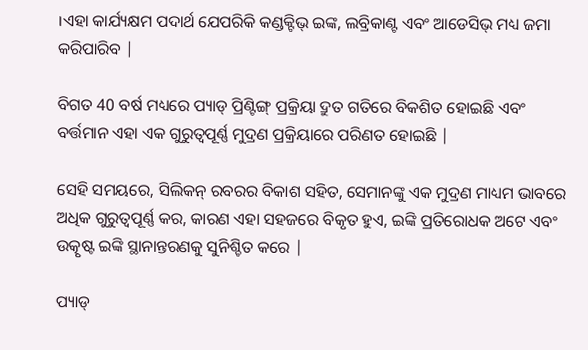।ଏହା କାର୍ଯ୍ୟକ୍ଷମ ପଦାର୍ଥ ଯେପରିକି କଣ୍ଡକ୍ଟିଭ୍ ଇଙ୍କ, ଲବ୍ରିକାଣ୍ଟ ଏବଂ ଆଡେସିଭ୍ ମଧ୍ୟ ଜମା କରିପାରିବ |

ବିଗତ 40 ବର୍ଷ ମଧ୍ୟରେ ପ୍ୟାଡ୍ ପ୍ରିଣ୍ଟିଙ୍ଗ୍ ପ୍ରକ୍ରିୟା ଦ୍ରୁତ ଗତିରେ ବିକଶିତ ହୋଇଛି ଏବଂ ବର୍ତ୍ତମାନ ଏହା ଏକ ଗୁରୁତ୍ୱପୂର୍ଣ୍ଣ ମୁଦ୍ରଣ ପ୍ରକ୍ରିୟାରେ ପରିଣତ ହୋଇଛି |

ସେହି ସମୟରେ, ସିଲିକନ୍ ରବରର ବିକାଶ ସହିତ, ସେମାନଙ୍କୁ ଏକ ମୁଦ୍ରଣ ମାଧ୍ୟମ ଭାବରେ ଅଧିକ ଗୁରୁତ୍ୱପୂର୍ଣ୍ଣ କର, କାରଣ ଏହା ସହଜରେ ବିକୃତ ହୁଏ, ଇଙ୍କି ପ୍ରତିରୋଧକ ଅଟେ ଏବଂ ଉତ୍କୃଷ୍ଟ ଇଙ୍କି ସ୍ଥାନାନ୍ତରଣକୁ ସୁନିଶ୍ଚିତ କରେ |

ପ୍ୟାଡ୍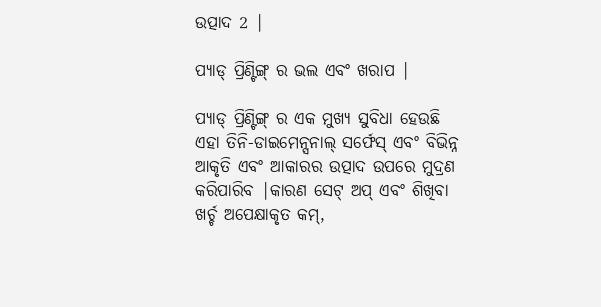ଉତ୍ପାଦ 2 |

ପ୍ୟାଡ୍ ପ୍ରିଣ୍ଟିଙ୍ଗ୍ ର ଭଲ ଏବଂ ଖରାପ |

ପ୍ୟାଡ୍ ପ୍ରିଣ୍ଟିଙ୍ଗ୍ ର ଏକ ମୁଖ୍ୟ ସୁବିଧା ହେଉଛି ଏହା ତିନି-ଡାଇମେନ୍ସନାଲ୍ ସର୍ଫେସ୍ ଏବଂ ବିଭିନ୍ନ ଆକୃତି ଏବଂ ଆକାରର ଉତ୍ପାଦ ଉପରେ ମୁଦ୍ରଣ କରିପାରିବ |କାରଣ ସେଟ୍ ଅପ୍ ଏବଂ ଶିଖିବା ଖର୍ଚ୍ଚ ଅପେକ୍ଷାକୃତ କମ୍,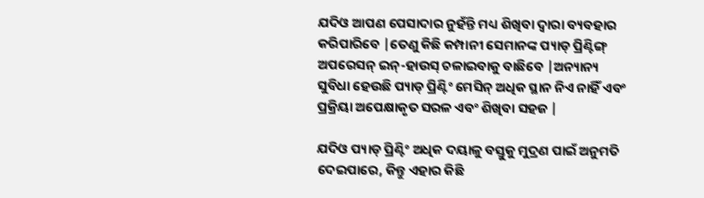ଯଦିଓ ଆପଣ ପେସାଦାର ନୁହଁନ୍ତି ମଧ୍ୟ ଶିଖିବା ଦ୍ୱାରା ବ୍ୟବହାର କରିପାରିବେ |ତେଣୁ କିଛି କମ୍ପାନୀ ସେମାନଙ୍କ ପ୍ୟାଡ୍ ପ୍ରିଣ୍ଟିଙ୍ଗ୍ ଅପରେସନ୍ ଇନ୍-ହାଉସ୍ ଚଳାଇବାକୁ ବାଛିବେ |ଅନ୍ୟାନ୍ୟ ସୁବିଧା ହେଉଛି ପ୍ୟାଡ୍ ପ୍ରିଣ୍ଟିଂ ମେସିନ୍ ଅଧିକ ସ୍ଥାନ ନିଏ ନାହିଁ ଏବଂ ପ୍ରକ୍ରିୟା ଅପେକ୍ଷାକୃତ ସରଳ ଏବଂ ଶିଖିବା ସହଜ |

ଯଦିଓ ପ୍ୟାଡ୍ ପ୍ରିଣ୍ଟିଂ ଅଧିକ ଦୟାଳୁ ବସ୍ତୁକୁ ମୁଦ୍ରଣ ପାଇଁ ଅନୁମତି ଦେଇପାରେ, କିନ୍ତୁ ଏହାର କିଛି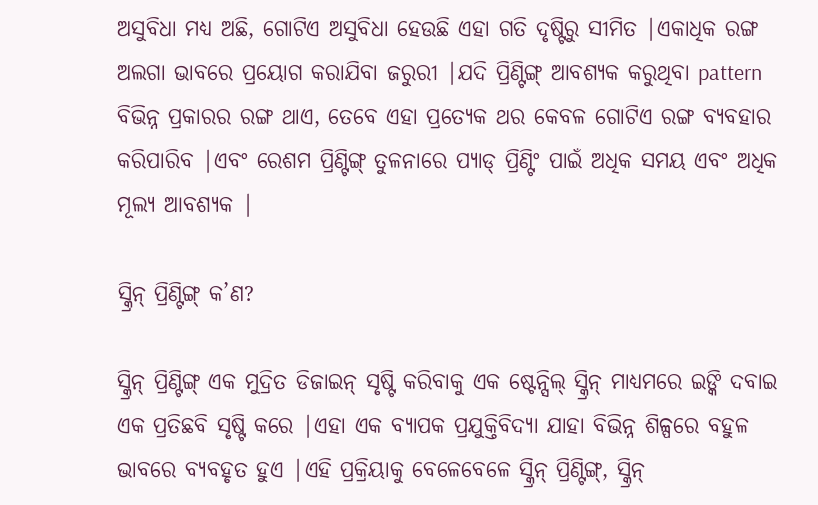ଅସୁବିଧା ମଧ୍ୟ ଅଛି, ଗୋଟିଏ ଅସୁବିଧା ହେଉଛି ଏହା ଗତି ଦୃଷ୍ଟିରୁ ସୀମିତ |ଏକାଧିକ ରଙ୍ଗ ଅଲଗା ଭାବରେ ପ୍ରୟୋଗ କରାଯିବା ଜରୁରୀ |ଯଦି ପ୍ରିଣ୍ଟିଙ୍ଗ୍ ଆବଶ୍ୟକ କରୁଥିବା pattern ବିଭିନ୍ନ ପ୍ରକାରର ରଙ୍ଗ ଥାଏ, ତେବେ ଏହା ପ୍ରତ୍ୟେକ ଥର କେବଳ ଗୋଟିଏ ରଙ୍ଗ ବ୍ୟବହାର କରିପାରିବ |ଏବଂ ରେଶମ ପ୍ରିଣ୍ଟିଙ୍ଗ୍ ତୁଳନାରେ ପ୍ୟାଡ୍ ପ୍ରିଣ୍ଟିଂ ପାଇଁ ଅଧିକ ସମୟ ଏବଂ ଅଧିକ ମୂଲ୍ୟ ଆବଶ୍ୟକ |

ସ୍କ୍ରିନ୍ ପ୍ରିଣ୍ଟିଙ୍ଗ୍ କ’ଣ?

ସ୍କ୍ରିନ୍ ପ୍ରିଣ୍ଟିଙ୍ଗ୍ ଏକ ମୁଦ୍ରିତ ଡିଜାଇନ୍ ସୃଷ୍ଟି କରିବାକୁ ଏକ ଷ୍ଟେନ୍ସିଲ୍ ସ୍କ୍ରିନ୍ ମାଧ୍ୟମରେ ଇଙ୍କି ଦବାଇ ଏକ ପ୍ରତିଛବି ସୃଷ୍ଟି କରେ |ଏହା ଏକ ବ୍ୟାପକ ପ୍ରଯୁକ୍ତିବିଦ୍ୟା ଯାହା ବିଭିନ୍ନ ଶିଳ୍ପରେ ବହୁଳ ଭାବରେ ବ୍ୟବହୃତ ହୁଏ |ଏହି ପ୍ରକ୍ରିୟାକୁ ବେଳେବେଳେ ସ୍କ୍ରିନ୍ ପ୍ରିଣ୍ଟିଙ୍ଗ୍, ସ୍କ୍ରିନ୍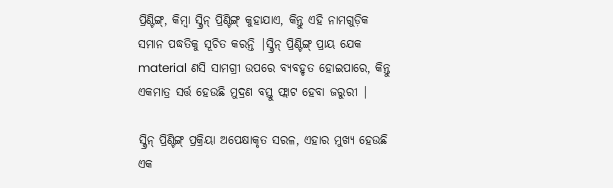ପ୍ରିଣ୍ଟିଙ୍ଗ୍, କିମ୍ବା ସ୍କ୍ରିନ୍ ପ୍ରିଣ୍ଟିଙ୍ଗ୍ କୁହାଯାଏ, କିନ୍ତୁ ଏହି ନାମଗୁଡ଼ିକ ସମାନ ପଦ୍ଧତିକୁ ସୂଚିତ କରନ୍ତି |ସ୍କ୍ରିନ୍ ପ୍ରିଣ୍ଟିଙ୍ଗ୍ ପ୍ରାୟ ଯେକ material ଣସି ସାମଗ୍ରୀ ଉପରେ ବ୍ୟବହୃତ ହୋଇପାରେ, କିନ୍ତୁ ଏକମାତ୍ର ସର୍ତ୍ତ ହେଉଛି ମୁଦ୍ରଣ ବସ୍ତୁ ଫ୍ଲାଟ ହେବା ଜରୁରୀ |

ସ୍କ୍ରିନ୍ ପ୍ରିଣ୍ଟିଙ୍ଗ୍ ପ୍ରକ୍ରିୟା ଅପେକ୍ଷାକୃତ ସରଳ, ଏହାର ମୁଖ୍ୟ ହେଉଛି ଏକ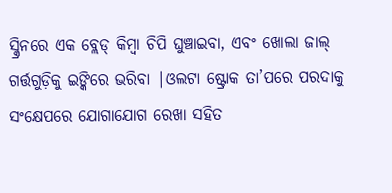ସ୍କ୍ରିନରେ ଏକ ବ୍ଲେଡ୍ କିମ୍ବା ଚିପି ଘୁଞ୍ଚାଇବା, ଏବଂ ଖୋଲା ଜାଲ୍ ଗର୍ତ୍ତଗୁଡ଼ିକୁ ଇଙ୍କିରେ ଭରିବା |ଓଲଟା ଷ୍ଟ୍ରୋକ ତା’ପରେ ପରଦାକୁ ସଂକ୍ଷେପରେ ଯୋଗାଯୋଗ ରେଖା ସହିତ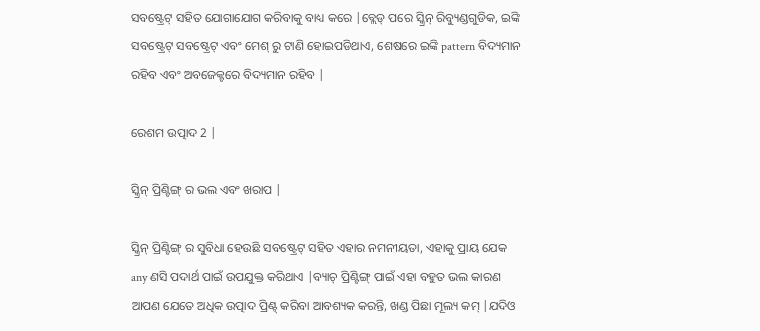ସବଷ୍ଟ୍ରେଟ୍ ସହିତ ଯୋଗାଯୋଗ କରିବାକୁ ବାଧ୍ୟ କରେ |ବ୍ଲେଡ୍ ପରେ ସ୍କ୍ରିନ୍ ରିବ୍ୟୁଣ୍ଡଗୁଡିକ, ଇଙ୍କି ସବଷ୍ଟ୍ରେଟ୍ ସବଷ୍ଟ୍ରେଟ୍ ଏବଂ ମେଶ୍ ରୁ ଟାଣି ହୋଇପଡିଥାଏ, ଶେଷରେ ଇଙ୍କି pattern ବିଦ୍ୟମାନ ରହିବ ଏବଂ ଅବଜେକ୍ଟରେ ବିଦ୍ୟମାନ ରହିବ |

ରେଶମ ଉତ୍ପାଦ 2 |

ସ୍କ୍ରିନ୍ ପ୍ରିଣ୍ଟିଙ୍ଗ୍ ର ଭଲ ଏବଂ ଖରାପ |

ସ୍କ୍ରିନ୍ ପ୍ରିଣ୍ଟିଙ୍ଗ୍ ର ସୁବିଧା ହେଉଛି ସବଷ୍ଟ୍ରେଟ୍ ସହିତ ଏହାର ନମନୀୟତା, ଏହାକୁ ପ୍ରାୟ ଯେକ any ଣସି ପଦାର୍ଥ ପାଇଁ ଉପଯୁକ୍ତ କରିଥାଏ |ବ୍ୟାଚ୍ ପ୍ରିଣ୍ଟିଙ୍ଗ୍ ପାଇଁ ଏହା ବହୁତ ଭଲ କାରଣ ଆପଣ ଯେତେ ଅଧିକ ଉତ୍ପାଦ ପ୍ରିଣ୍ଟ୍ କରିବା ଆବଶ୍ୟକ କରନ୍ତି, ଖଣ୍ଡ ପିଛା ମୂଲ୍ୟ କମ୍ |ଯଦିଓ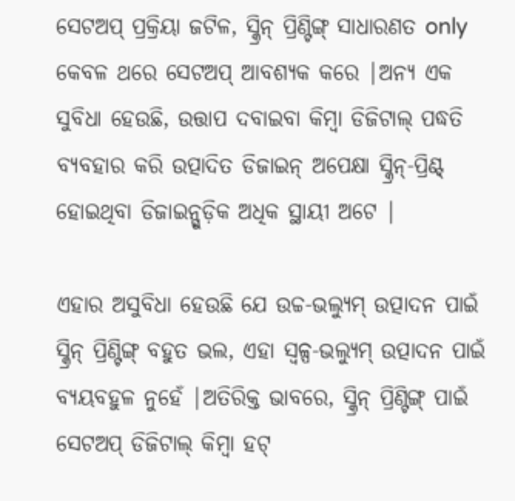ସେଟଅପ୍ ପ୍ରକ୍ରିୟା ଜଟିଳ, ସ୍କ୍ରିନ୍ ପ୍ରିଣ୍ଟିଙ୍ଗ୍ ସାଧାରଣତ only କେବଳ ଥରେ ସେଟଅପ୍ ଆବଶ୍ୟକ କରେ |ଅନ୍ୟ ଏକ ସୁବିଧା ହେଉଛି, ଉତ୍ତାପ ଦବାଇବା କିମ୍ବା ଡିଜିଟାଲ୍ ପଦ୍ଧତି ବ୍ୟବହାର କରି ଉତ୍ପାଦିତ ଡିଜାଇନ୍ ଅପେକ୍ଷା ସ୍କ୍ରିନ୍-ପ୍ରିଣ୍ଟ୍ ହୋଇଥିବା ଡିଜାଇନ୍ଗୁଡ଼ିକ ଅଧିକ ସ୍ଥାୟୀ ଅଟେ |

ଏହାର ଅସୁବିଧା ହେଉଛି ଯେ ଉଚ୍ଚ-ଭଲ୍ୟୁମ୍ ଉତ୍ପାଦନ ପାଇଁ ସ୍କ୍ରିନ୍ ପ୍ରିଣ୍ଟିଙ୍ଗ୍ ବହୁତ ଭଲ, ଏହା ସ୍ୱଳ୍ପ-ଭଲ୍ୟୁମ୍ ଉତ୍ପାଦନ ପାଇଁ ବ୍ୟୟବହୁଳ ନୁହେଁ |ଅତିରିକ୍ତ ଭାବରେ, ସ୍କ୍ରିନ୍ ପ୍ରିଣ୍ଟିଙ୍ଗ୍ ପାଇଁ ସେଟଅପ୍ ଡିଜିଟାଲ୍ କିମ୍ବା ହଟ୍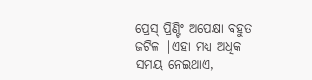ପ୍ରେସ୍ ପ୍ରିଣ୍ଟିଂ ଅପେକ୍ଷା ବହୁତ ଜଟିଳ |ଏହା ମଧ୍ୟ ଅଧିକ ସମୟ ନେଇଥାଏ,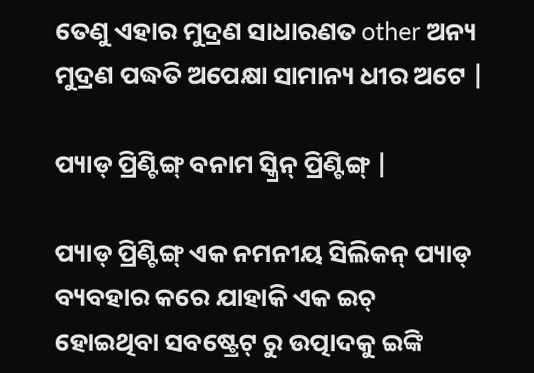ତେଣୁ ଏହାର ମୁଦ୍ରଣ ସାଧାରଣତ other ଅନ୍ୟ ମୁଦ୍ରଣ ପଦ୍ଧତି ଅପେକ୍ଷା ସାମାନ୍ୟ ଧୀର ଅଟେ |

ପ୍ୟାଡ୍ ପ୍ରିଣ୍ଟିଙ୍ଗ୍ ବନାମ ସ୍କ୍ରିନ୍ ପ୍ରିଣ୍ଟିଙ୍ଗ୍ |

ପ୍ୟାଡ୍ ପ୍ରିଣ୍ଟିଙ୍ଗ୍ ଏକ ନମନୀୟ ସିଲିକନ୍ ପ୍ୟାଡ୍ ବ୍ୟବହାର କରେ ଯାହାକି ଏକ ଇଚ୍ ହୋଇଥିବା ସବଷ୍ଟ୍ରେଟ୍ ରୁ ଉତ୍ପାଦକୁ ଇଙ୍କି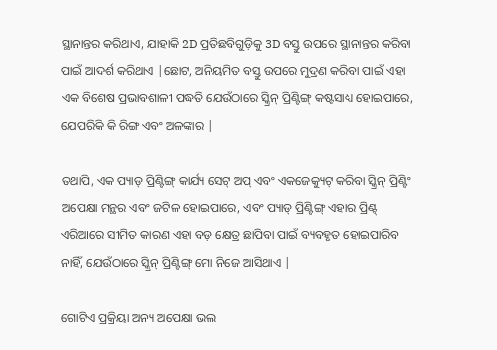ସ୍ଥାନାନ୍ତର କରିଥାଏ, ଯାହାକି 2D ପ୍ରତିଛବିଗୁଡ଼ିକୁ 3D ବସ୍ତୁ ଉପରେ ସ୍ଥାନାନ୍ତର କରିବା ପାଇଁ ଆଦର୍ଶ କରିଥାଏ |ଛୋଟ, ଅନିୟମିତ ବସ୍ତୁ ଉପରେ ମୁଦ୍ରଣ କରିବା ପାଇଁ ଏହା ଏକ ବିଶେଷ ପ୍ରଭାବଶାଳୀ ପଦ୍ଧତି ଯେଉଁଠାରେ ସ୍କ୍ରିନ୍ ପ୍ରିଣ୍ଟିଙ୍ଗ୍ କଷ୍ଟସାଧ୍ୟ ହୋଇପାରେ, ଯେପରିକି କି ରିଙ୍ଗ ଏବଂ ଅଳଙ୍କାର |

ତଥାପି, ଏକ ପ୍ୟାଡ୍ ପ୍ରିଣ୍ଟିଙ୍ଗ୍ କାର୍ଯ୍ୟ ସେଟ୍ ଅପ୍ ଏବଂ ଏକଜେକ୍ୟୁଟ୍ କରିବା ସ୍କ୍ରିନ୍ ପ୍ରିଣ୍ଟିଂ ଅପେକ୍ଷା ମନ୍ଥର ଏବଂ ଜଟିଳ ହୋଇପାରେ, ଏବଂ ପ୍ୟାଡ୍ ପ୍ରିଣ୍ଟିଙ୍ଗ୍ ଏହାର ପ୍ରିଣ୍ଟ୍ ଏରିଆରେ ସୀମିତ କାରଣ ଏହା ବଡ଼ କ୍ଷେତ୍ର ଛାପିବା ପାଇଁ ବ୍ୟବହୃତ ହୋଇପାରିବ ନାହିଁ, ଯେଉଁଠାରେ ସ୍କ୍ରିନ୍ ପ୍ରିଣ୍ଟିଙ୍ଗ୍ ମୋ ନିଜେ ଆସିଥାଏ |

ଗୋଟିଏ ପ୍ରକ୍ରିୟା ଅନ୍ୟ ଅପେକ୍ଷା ଭଲ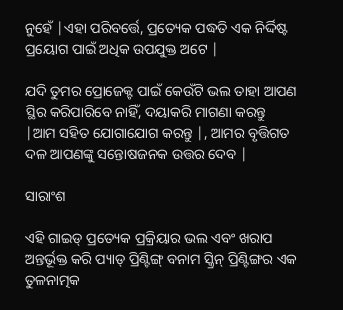ନୁହେଁ |ଏହା ପରିବର୍ତ୍ତେ, ପ୍ରତ୍ୟେକ ପଦ୍ଧତି ଏକ ନିର୍ଦ୍ଦିଷ୍ଟ ପ୍ରୟୋଗ ପାଇଁ ଅଧିକ ଉପଯୁକ୍ତ ଅଟେ |

ଯଦି ତୁମର ପ୍ରୋଜେକ୍ଟ ପାଇଁ କେଉଁଟି ଭଲ ତାହା ଆପଣ ସ୍ଥିର କରିପାରିବେ ନାହିଁ, ଦୟାକରି ମାଗଣା କରନ୍ତୁ |ଆମ ସହିତ ଯୋଗାଯୋଗ କରନ୍ତୁ |, ଆମର ବୃତ୍ତିଗତ ଦଳ ଆପଣଙ୍କୁ ସନ୍ତୋଷଜନକ ଉତ୍ତର ଦେବ |

ସାରାଂଶ

ଏହି ଗାଇଡ୍ ପ୍ରତ୍ୟେକ ପ୍ରକ୍ରିୟାର ଭଲ ଏବଂ ଖରାପ ଅନ୍ତର୍ଭୂକ୍ତ କରି ପ୍ୟାଡ୍ ପ୍ରିଣ୍ଟିଙ୍ଗ୍ ବନାମ ସ୍କ୍ରିନ୍ ପ୍ରିଣ୍ଟିଙ୍ଗର ଏକ ତୁଳନାତ୍ମକ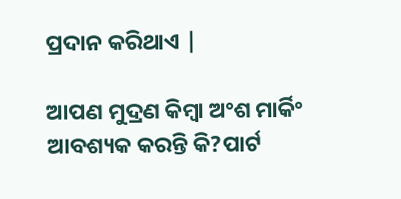ପ୍ରଦାନ କରିଥାଏ |

ଆପଣ ମୁଦ୍ରଣ କିମ୍ବା ଅଂଶ ମାର୍କିଂ ଆବଶ୍ୟକ କରନ୍ତି କି?ପାର୍ଟ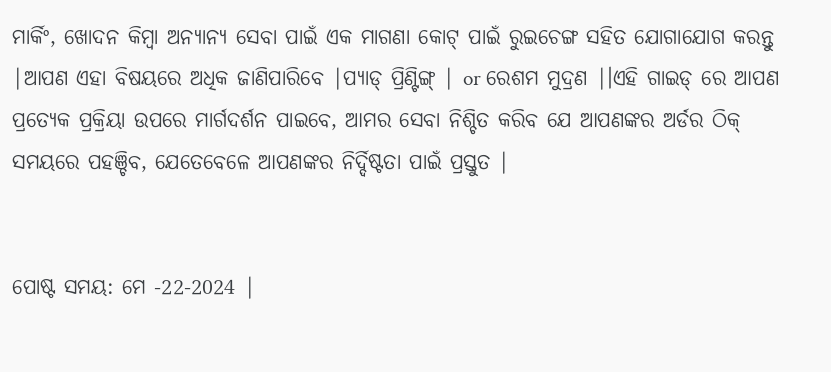ମାର୍କିଂ, ଖୋଦନ କିମ୍ବା ଅନ୍ୟାନ୍ୟ ସେବା ପାଇଁ ଏକ ମାଗଣା କୋଟ୍ ପାଇଁ ରୁଇଚେଙ୍ଗ ସହିତ ଯୋଗାଯୋଗ କରନ୍ତୁ |ଆପଣ ଏହା ବିଷୟରେ ଅଧିକ ଜାଣିପାରିବେ |ପ୍ୟାଡ୍ ପ୍ରିଣ୍ଟିଙ୍ଗ୍ | or ରେଶମ ମୁଦ୍ରଣ |।ଏହି ଗାଇଡ୍ ରେ ଆପଣ ପ୍ରତ୍ୟେକ ପ୍ରକ୍ରିୟା ଉପରେ ମାର୍ଗଦର୍ଶନ ପାଇବେ, ଆମର ସେବା ନିଶ୍ଚିତ କରିବ ଯେ ଆପଣଙ୍କର ଅର୍ଡର ଠିକ୍ ସମୟରେ ପହଞ୍ଚିବ, ଯେତେବେଳେ ଆପଣଙ୍କର ନିର୍ଦ୍ଦିଷ୍ଟତା ପାଇଁ ପ୍ରସ୍ତୁତ |


ପୋଷ୍ଟ ସମୟ: ମେ -22-2024 |